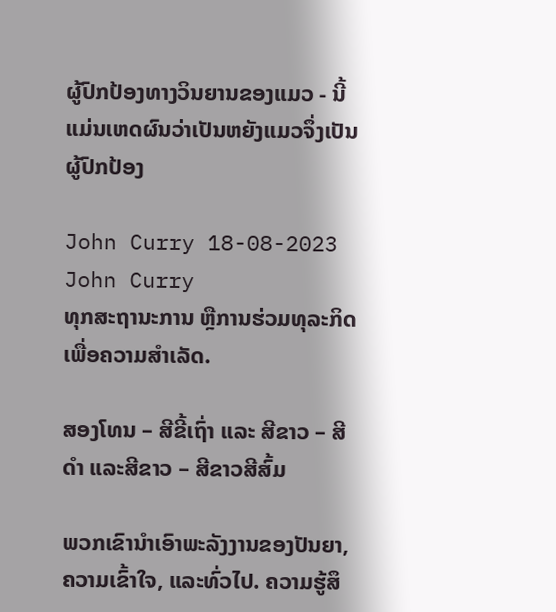ຜູ້ປົກປ້ອງທາງວິນຍານຂອງແມວ - ນີ້ແມ່ນເຫດຜົນວ່າເປັນຫຍັງແມວຈຶ່ງເປັນຜູ້ປົກປ້ອງ

John Curry 18-08-2023
John Curry
ທຸກສະຖານະການ ຫຼືການຮ່ວມທຸລະກິດເພື່ອຄວາມສໍາເລັດ.

ສອງໂທນ – ສີຂີ້ເຖົ່າ ແລະ ສີຂາວ – ສີດໍາ ແລະສີຂາວ – ສີຂາວສີສົ້ມ

ພວກເຂົານໍາເອົາພະລັງງານຂອງປັນຍາ, ຄວາມເຂົ້າໃຈ, ແລະທົ່ວໄປ. ຄວາມຮູ້ສຶ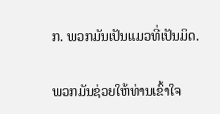ກ. ພວກມັນເປັນແມວທີ່ເປັນມິດ.

ພວກມັນຊ່ວຍໃຫ້ທ່ານເຂົ້າໃຈ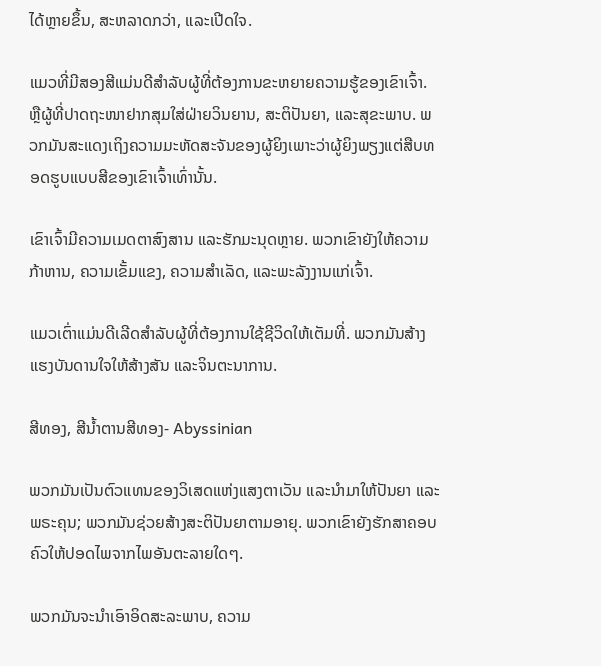ໄດ້ຫຼາຍຂຶ້ນ, ສະຫລາດກວ່າ, ແລະເປີດໃຈ.

ແມວທີ່ມີສອງສີແມ່ນດີສໍາລັບຜູ້ທີ່ຕ້ອງການຂະຫຍາຍຄວາມຮູ້ຂອງເຂົາເຈົ້າ. ຫຼືຜູ້ທີ່ປາດຖະໜາຢາກສຸມໃສ່ຝ່າຍວິນຍານ, ສະຕິປັນຍາ, ແລະສຸຂະພາບ. ພວກມັນສະແດງເຖິງຄວາມມະຫັດສະຈັນຂອງຜູ້ຍິງເພາະວ່າຜູ້ຍິງພຽງແຕ່ສືບທອດຮູບແບບສີຂອງເຂົາເຈົ້າເທົ່ານັ້ນ.

ເຂົາເຈົ້າມີຄວາມເມດຕາສົງສານ ແລະຮັກມະນຸດຫຼາຍ. ພວກເຂົາຍັງໃຫ້ຄວາມກ້າຫານ, ຄວາມເຂັ້ມແຂງ, ຄວາມສໍາເລັດ, ແລະພະລັງງານແກ່ເຈົ້າ.

ແມວເຕົ່າແມ່ນດີເລີດສໍາລັບຜູ້ທີ່ຕ້ອງການໃຊ້ຊີວິດໃຫ້ເຕັມທີ່. ພວກມັນສ້າງແຮງບັນດານໃຈໃຫ້ສ້າງສັນ ແລະຈິນຕະນາການ.

ສີທອງ, ສີນ້ຳຕານສີທອງ- Abyssinian

ພວກມັນເປັນຕົວແທນຂອງວິເສດແຫ່ງແສງຕາເວັນ ແລະນຳມາໃຫ້ປັນຍາ ແລະພຣະຄຸນ; ພວກມັນຊ່ວຍສ້າງສະຕິປັນຍາຕາມອາຍຸ. ພວກເຂົາຍັງຮັກສາຄອບຄົວໃຫ້ປອດໄພຈາກໄພອັນຕະລາຍໃດໆ.

ພວກມັນຈະນໍາເອົາອິດສະລະພາບ, ຄວາມ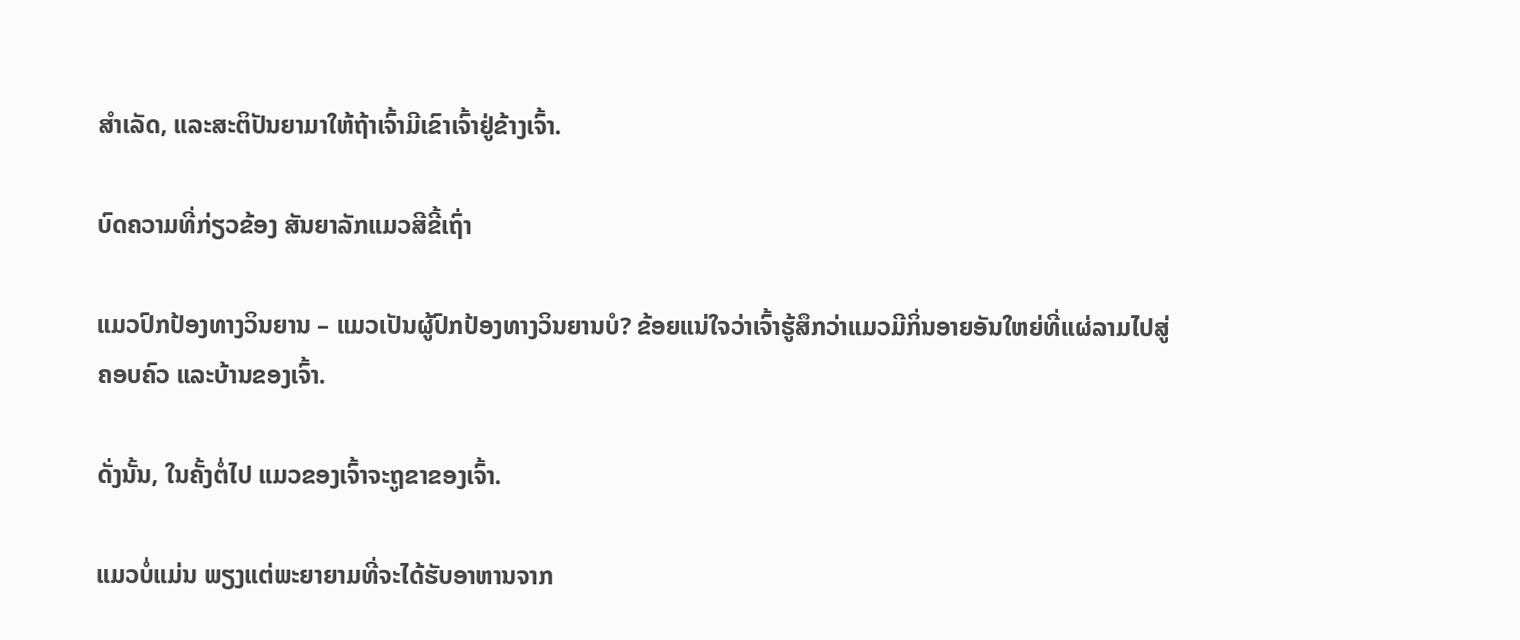ສໍາເລັດ, ແລະສະຕິປັນຍາມາໃຫ້ຖ້າເຈົ້າມີເຂົາເຈົ້າຢູ່ຂ້າງເຈົ້າ.

ບົດຄວາມທີ່ກ່ຽວຂ້ອງ ສັນຍາລັກແມວສີຂີ້ເຖົ່າ

ແມວປົກປ້ອງທາງວິນຍານ – ແມວເປັນຜູ້ປົກປ້ອງທາງວິນຍານບໍ? ຂ້ອຍແນ່ໃຈວ່າເຈົ້າຮູ້ສຶກວ່າແມວມີກິ່ນອາຍອັນໃຫຍ່ທີ່ແຜ່ລາມໄປສູ່ຄອບຄົວ ແລະບ້ານຂອງເຈົ້າ.

ດັ່ງນັ້ນ, ໃນຄັ້ງຕໍ່ໄປ ແມວຂອງເຈົ້າຈະຖູຂາຂອງເຈົ້າ.

ແມວບໍ່ແມ່ນ ພຽງແຕ່ພະຍາຍາມທີ່ຈະໄດ້ຮັບອາຫານຈາກ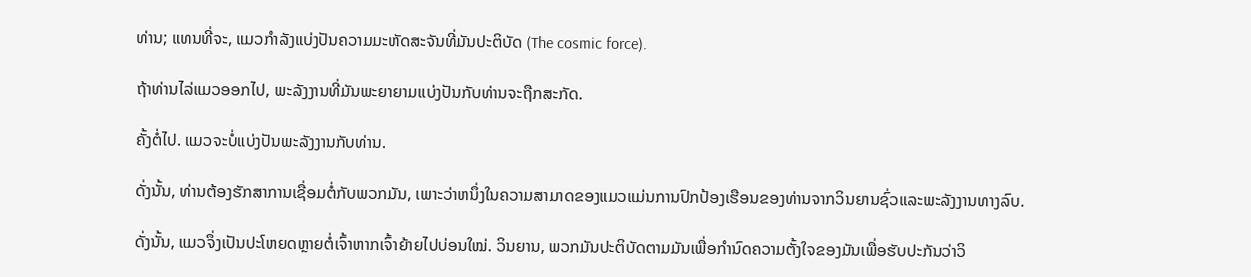ທ່ານ; ແທນທີ່ຈະ, ແມວກໍາລັງແບ່ງປັນຄວາມມະຫັດສະຈັນທີ່ມັນປະຕິບັດ (The cosmic force).

ຖ້າທ່ານໄລ່ແມວອອກໄປ, ພະລັງງານທີ່ມັນພະຍາຍາມແບ່ງປັນກັບທ່ານຈະຖືກສະກັດ.

ຄັ້ງຕໍ່ໄປ. ແມວຈະບໍ່ແບ່ງປັນພະລັງງານກັບທ່ານ.

ດັ່ງນັ້ນ, ທ່ານຕ້ອງຮັກສາການເຊື່ອມຕໍ່ກັບພວກມັນ, ເພາະວ່າຫນຶ່ງໃນຄວາມສາມາດຂອງແມວແມ່ນການປົກປ້ອງເຮືອນຂອງທ່ານຈາກວິນຍານຊົ່ວແລະພະລັງງານທາງລົບ.

ດັ່ງນັ້ນ, ແມວຈຶ່ງເປັນປະໂຫຍດຫຼາຍຕໍ່ເຈົ້າຫາກເຈົ້າຍ້າຍໄປບ່ອນໃໝ່. ວິນຍານ, ພວກມັນປະຕິບັດຕາມມັນເພື່ອກໍານົດຄວາມຕັ້ງໃຈຂອງມັນເພື່ອຮັບປະກັນວ່າວິ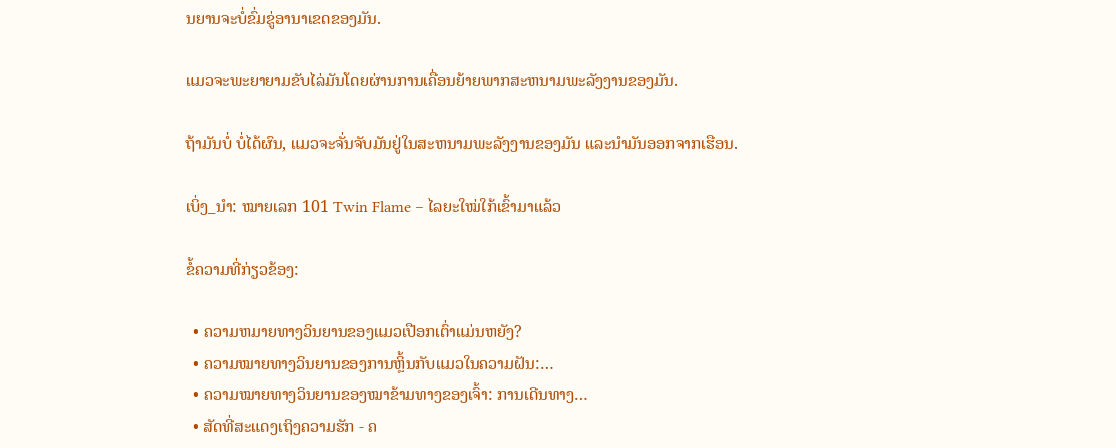ນຍານຈະບໍ່ຂົ່ມຂູ່ອານາເຂດຂອງມັນ.

ແມວຈະພະຍາຍາມຂັບໄລ່ມັນໂດຍຜ່ານການເຄື່ອນຍ້າຍພາກສະຫນາມພະລັງງານຂອງມັນ.

ຖ້າມັນບໍ່ ບໍ່ໄດ້ຜົນ, ແມວຈະຈັ່ນຈັບມັນຢູ່ໃນສະຫນາມພະລັງງານຂອງມັນ ແລະນໍາມັນອອກຈາກເຮືອນ.

ເບິ່ງ_ນຳ: ໝາຍເລກ 101 Twin Flame – ໄລຍະໃໝ່ໃກ້ເຂົ້າມາແລ້ວ

ຂໍ້ຄວາມທີ່ກ່ຽວຂ້ອງ:

  • ຄວາມຫມາຍທາງວິນຍານຂອງແມວເປືອກເຕົ່າແມ່ນຫຍັງ?
  • ຄວາມໝາຍທາງວິນຍານຂອງການຫຼິ້ນກັບແມວໃນຄວາມຝັນ:…
  • ຄວາມໝາຍທາງວິນຍານຂອງໝາຂ້າມທາງຂອງເຈົ້າ: ການເດີນທາງ…
  • ສັດທີ່ສະແດງເຖິງຄວາມຮັກ - ຄ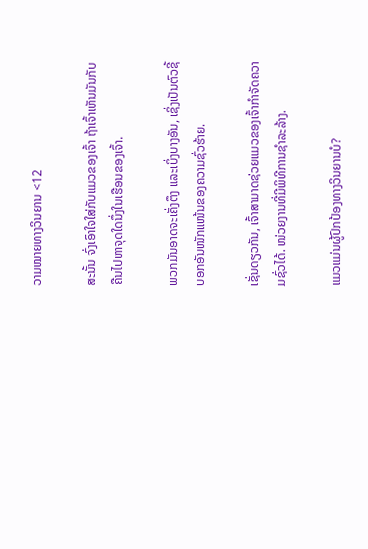ວາມໝາຍທາງວິນຍານ <12

ສະນັ້ນ ຈົ່ງເອົາໃຈໃສ່ກັບແມວຂອງເຈົ້າ ຖ້າເຈົ້າເຫັນມັນກັບຄືນໄປຫາຈຸດໃດນຶ່ງໃນເຮືອນຂອງເຈົ້າ.

ພວກມັນອາດຈະເຄັ່ງຕຶງ ແລະເບິ່ງບາງອັນ, ເຊິ່ງເປັນຕົວຊີ້ບອກອັນໜັກແໜ້ນຂອງຄວາມຊົ່ວຮ້າຍ.

ເຊັ່ນດຽວກັນ, ເຈົ້າສາມາດຊ່ວຍແມວຂອງເຈົ້າກຳຈັດຄວາມຊົ່ວໄດ້. ໜ່ວຍງານທີ່ມີພິທີການຊໍາລະລ້າງ.

ແມວແມ່ນຜູ້ປົກປ້ອງທາງວິນຍານບໍ?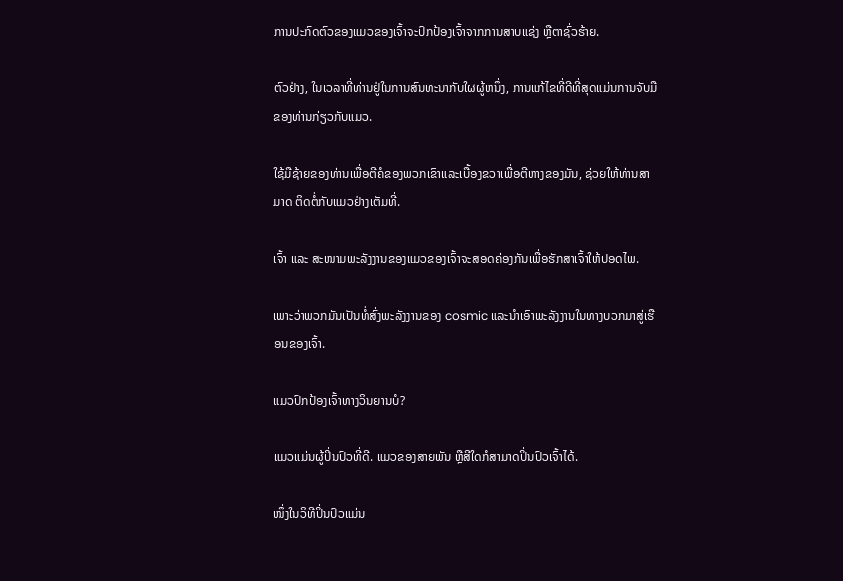ການປະກົດຕົວຂອງແມວຂອງເຈົ້າຈະປົກປ້ອງເຈົ້າຈາກການສາບແຊ່ງ ຫຼືຕາຊົ່ວຮ້າຍ.

ຕົວຢ່າງ, ໃນເວລາທີ່ທ່ານຢູ່ໃນການສົນທະນາກັບໃຜຜູ້ຫນຶ່ງ, ການແກ້ໄຂທີ່ດີທີ່ສຸດແມ່ນການຈັບມືຂອງທ່ານກ່ຽວກັບແມວ.

ໃຊ້ມືຊ້າຍຂອງທ່ານເພື່ອຕີຄໍຂອງພວກເຂົາແລະເບື້ອງຂວາເພື່ອຕີຫາງຂອງມັນ, ຊ່ວຍໃຫ້ທ່ານສາມາດ ຕິດຕໍ່ກັບແມວຢ່າງເຕັມທີ່.

ເຈົ້າ ແລະ ສະໜາມພະລັງງານຂອງແມວຂອງເຈົ້າຈະສອດຄ່ອງກັນເພື່ອຮັກສາເຈົ້າໃຫ້ປອດໄພ.

ເພາະວ່າພວກມັນເປັນທໍ່ສົ່ງພະລັງງານຂອງ cosmic ແລະນໍາເອົາພະລັງງານໃນທາງບວກມາສູ່ເຮືອນຂອງເຈົ້າ.

ແມວປົກປ້ອງເຈົ້າທາງວິນຍານບໍ?

ແມວແມ່ນຜູ້ປິ່ນປົວທີ່ດີ. ແມວຂອງສາຍພັນ ຫຼືສີໃດກໍສາມາດປິ່ນປົວເຈົ້າໄດ້.

ໜຶ່ງໃນວິທີປິ່ນປົວແມ່ນ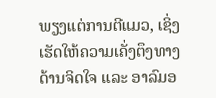ພຽງແຕ່ການຕີແມວ, ເຊິ່ງເຮັດໃຫ້ຄວາມເຄັ່ງຕຶງທາງດ້ານຈິດໃຈ ແລະ ອາລົມອ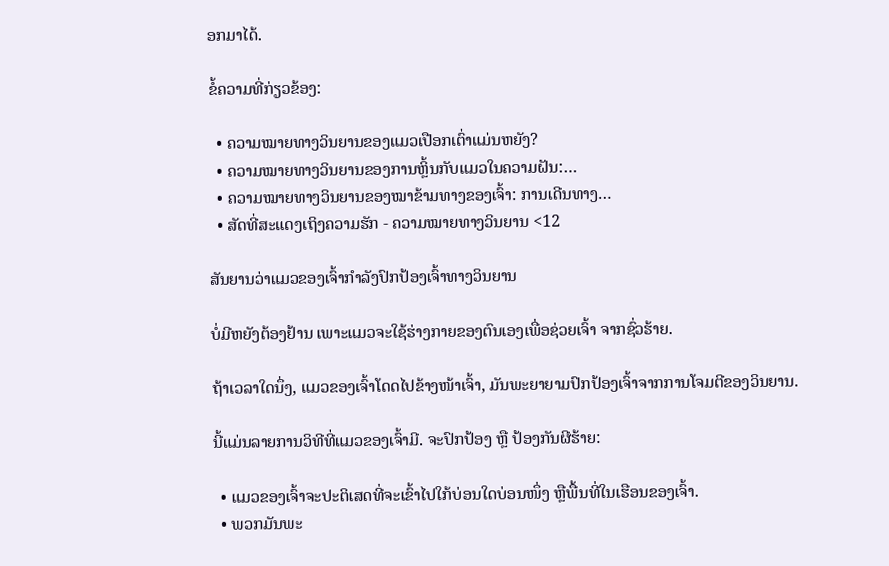ອກມາໄດ້.

ຂໍ້ຄວາມທີ່ກ່ຽວຂ້ອງ:

  • ຄວາມໝາຍທາງວິນຍານຂອງແມວເປືອກເຕົ່າແມ່ນຫຍັງ?
  • ຄວາມໝາຍທາງວິນຍານຂອງການຫຼິ້ນກັບແມວໃນຄວາມຝັນ:…
  • ຄວາມໝາຍທາງວິນຍານຂອງໝາຂ້າມທາງຂອງເຈົ້າ: ການເດີນທາງ…
  • ສັດທີ່ສະແດງເຖິງຄວາມຮັກ - ຄວາມໝາຍທາງວິນຍານ <12

ສັນຍານວ່າແມວຂອງເຈົ້າກຳລັງປົກປ້ອງເຈົ້າທາງວິນຍານ

ບໍ່ມີຫຍັງຕ້ອງຢ້ານ ເພາະແມວຈະໃຊ້ຮ່າງກາຍຂອງຕົນເອງເພື່ອຊ່ວຍເຈົ້າ ຈາກຊົ່ວຮ້າຍ.

ຖ້າເວລາໃດນຶ່ງ, ແມວຂອງເຈົ້າໂດດໄປຂ້າງໜ້າເຈົ້າ, ມັນພະຍາຍາມປົກປ້ອງເຈົ້າຈາກການໂຈມຕີຂອງວິນຍານ.

ນີ້ແມ່ນລາຍການວິທີທີ່ແມວຂອງເຈົ້າມີ. ຈະປົກປ້ອງ ຫຼື ປ້ອງກັນຜີຮ້າຍ:

  • ແມວຂອງເຈົ້າຈະປະຕິເສດທີ່ຈະເຂົ້າໄປໃກ້ບ່ອນໃດບ່ອນໜຶ່ງ ຫຼືພື້ນທີ່ໃນເຮືອນຂອງເຈົ້າ.
  • ພວກມັນພະ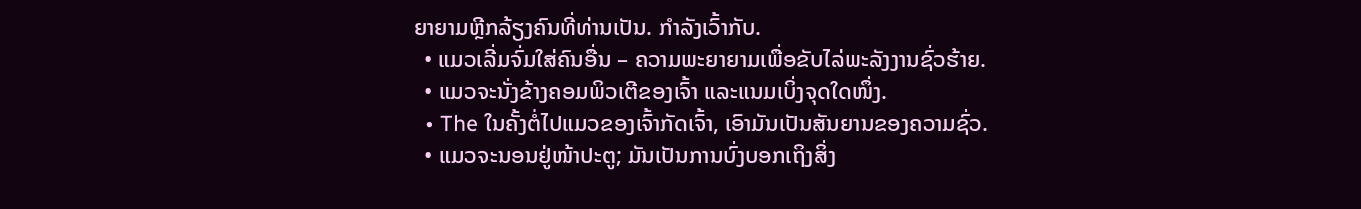ຍາຍາມຫຼີກລ້ຽງຄົນທີ່ທ່ານເປັນ. ກໍາລັງເວົ້າກັບ.
  • ແມວເລີ່ມຈົ່ມໃສ່ຄົນອື່ນ – ຄວາມພະຍາຍາມເພື່ອຂັບໄລ່ພະລັງງານຊົ່ວຮ້າຍ.
  • ແມວຈະນັ່ງຂ້າງຄອມພິວເຕີຂອງເຈົ້າ ແລະແນມເບິ່ງຈຸດໃດໜຶ່ງ.
  • The ໃນຄັ້ງຕໍ່ໄປແມວຂອງເຈົ້າກັດເຈົ້າ, ເອົາມັນເປັນສັນຍານຂອງຄວາມຊົ່ວ.
  • ແມວຈະນອນຢູ່ໜ້າປະຕູ; ມັນເປັນການບົ່ງບອກເຖິງສິ່ງ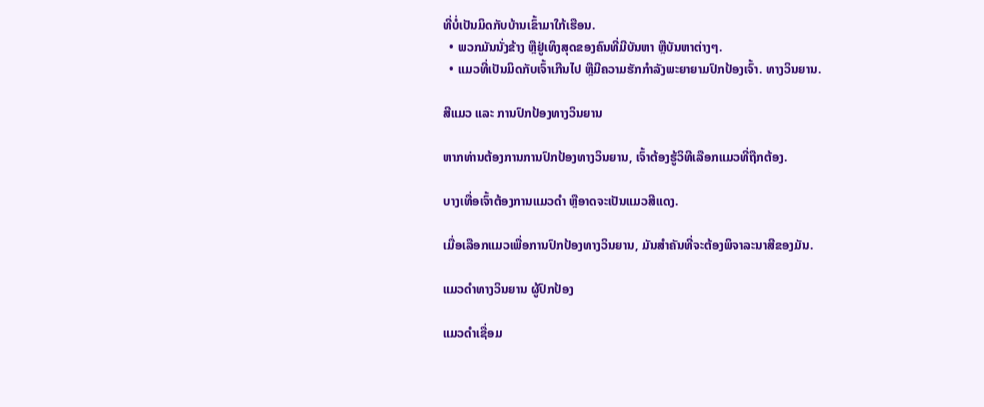ທີ່ບໍ່ເປັນມິດກັບບ້ານເຂົ້າມາໃກ້ເຮືອນ.
  • ພວກມັນນັ່ງຂ້າງ ຫຼືຢູ່ເທິງສຸດຂອງຄົນທີ່ມີບັນຫາ ຫຼືບັນຫາຕ່າງໆ.
  • ແມວທີ່ເປັນມິດກັບເຈົ້າເກີນໄປ ຫຼືມີຄວາມຮັກກຳລັງພະຍາຍາມປົກປ້ອງເຈົ້າ. ທາງວິນຍານ.

ສີແມວ ແລະ ການປົກປ້ອງທາງວິນຍານ

ຫາກທ່ານຕ້ອງການການປົກປ້ອງທາງວິນຍານ, ເຈົ້າຕ້ອງຮູ້ວິທີເລືອກແມວທີ່ຖືກຕ້ອງ.

ບາງເທື່ອເຈົ້າຕ້ອງການແມວດຳ ຫຼືອາດຈະເປັນແມວສີແດງ.

ເມື່ອເລືອກແມວເພື່ອການປົກປ້ອງທາງວິນຍານ, ມັນສຳຄັນທີ່ຈະຕ້ອງພິຈາລະນາສີຂອງມັນ.

ແມວດຳທາງວິນຍານ ຜູ້ປົກປ້ອງ

ແມວດຳເຊື່ອມ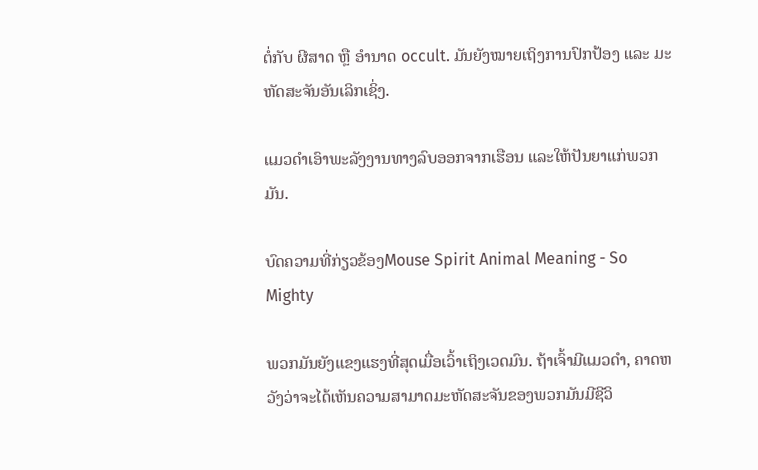ຕໍ່ກັບ ຜີສາດ ຫຼື ອຳນາດ occult. ມັນຍັງໝາຍເຖິງການປົກປ້ອງ ແລະ ມະຫັດສະຈັນອັນເລິກເຊິ່ງ.

ແມວດຳເອົາພະລັງງານທາງລົບອອກຈາກເຮືອນ ແລະໃຫ້ປັນຍາແກ່ພວກມັນ.

ບົດຄວາມທີ່ກ່ຽວຂ້ອງMouse Spirit Animal Meaning - So Mighty

ພວກມັນຍັງແຂງແຮງທີ່ສຸດເມື່ອເວົ້າເຖິງເວດມົນ. ຖ້າເຈົ້າມີແມວດຳ, ຄາດຫວັງວ່າຈະໄດ້ເຫັນຄວາມສາມາດມະຫັດສະຈັນຂອງພວກມັນມີຊີວິ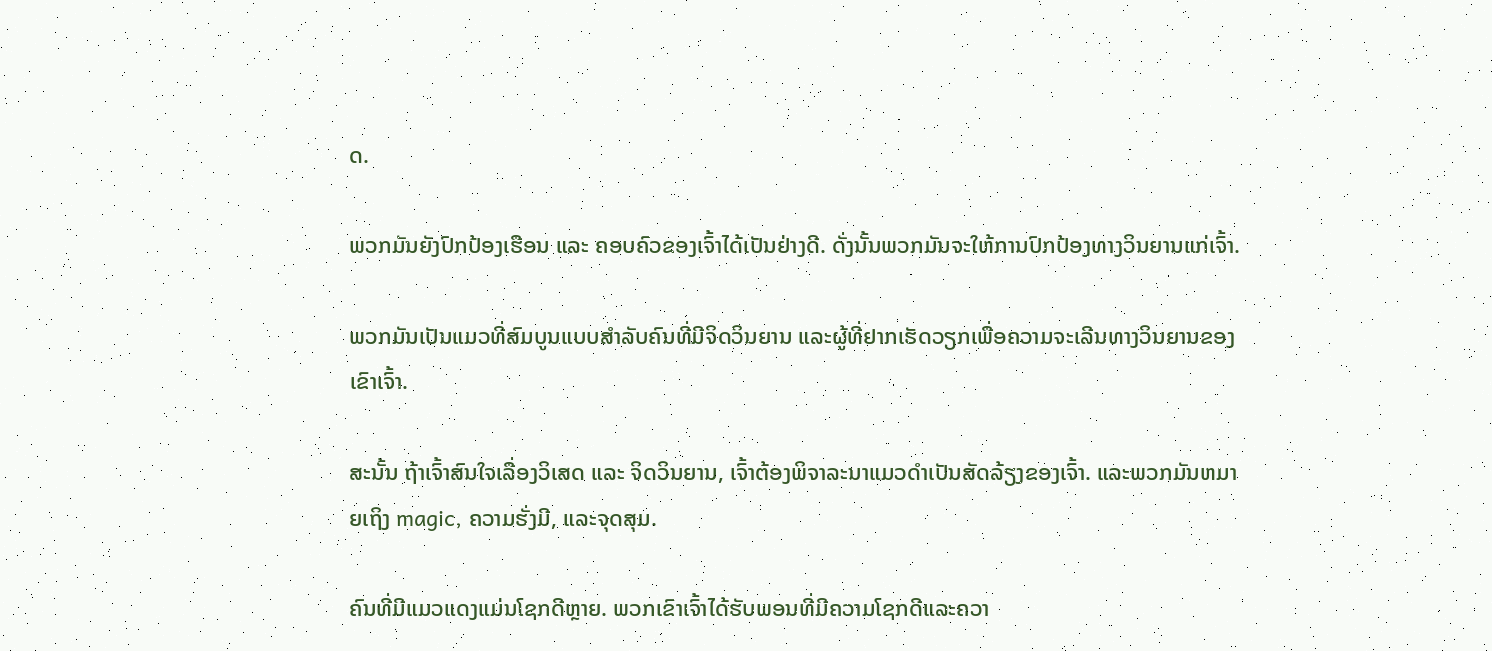ດ.

ພວກມັນຍັງປົກປ້ອງເຮືອນ ແລະ ຄອບຄົວຂອງເຈົ້າໄດ້ເປັນຢ່າງດີ. ດັ່ງນັ້ນພວກມັນຈະໃຫ້ການປົກປ້ອງທາງວິນຍານແກ່ເຈົ້າ.

ພວກມັນເປັນແມວທີ່ສົມບູນແບບສຳລັບຄົນທີ່ມີຈິດວິນຍານ ແລະຜູ້ທີ່ຢາກເຮັດວຽກເພື່ອຄວາມຈະເລີນທາງວິນຍານຂອງເຂົາເຈົ້າ.

ສະນັ້ນ ຖ້າເຈົ້າສົນໃຈເລື່ອງວິເສດ ແລະ ຈິດວິນຍານ, ເຈົ້າຕ້ອງພິຈາລະນາແມວດໍາເປັນສັດລ້ຽງຂອງເຈົ້າ. ແລະພວກມັນຫມາຍເຖິງ magic, ຄວາມຮັ່ງມີ, ແລະຈຸດສຸມ.

ຄົນທີ່ມີແມວແດງແມ່ນໂຊກດີຫຼາຍ. ພວກເຂົາເຈົ້າໄດ້ຮັບພອນທີ່ມີຄວາມໂຊກດີແລະຄວາ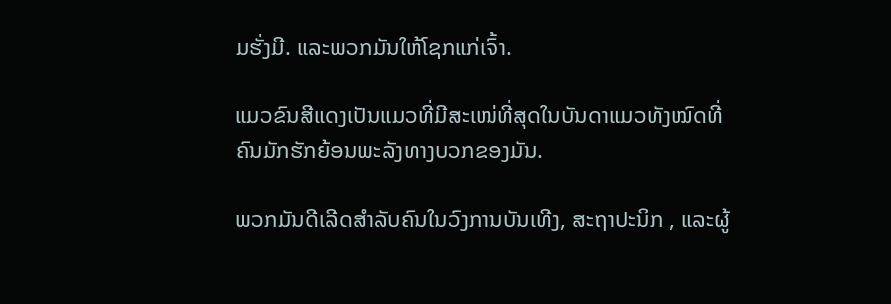ມຮັ່ງມີ. ແລະພວກມັນໃຫ້ໂຊກແກ່ເຈົ້າ.

ແມວຂົນສີແດງເປັນແມວທີ່ມີສະເໜ່ທີ່ສຸດໃນບັນດາແມວທັງໝົດທີ່ຄົນມັກຮັກຍ້ອນພະລັງທາງບວກຂອງມັນ.

ພວກມັນດີເລີດສຳລັບຄົນໃນວົງການບັນເທີງ, ສະຖາປະນິກ , ແລະຜູ້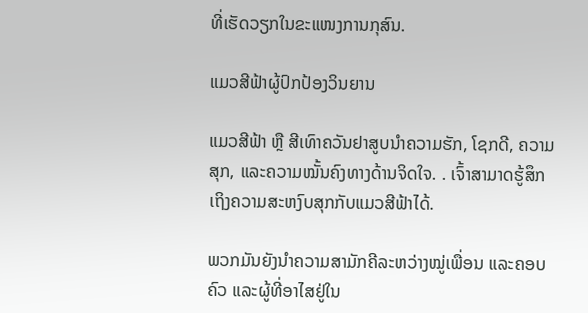ທີ່ເຮັດວຽກໃນຂະແໜງການກຸສົນ.

ແມວສີຟ້າຜູ້ປົກປ້ອງວິນຍານ

ແມວສີຟ້າ ຫຼື ສີເທົາຄວັນຢາສູບນຳຄວາມຮັກ, ໂຊກດີ, ຄວາມສຸກ, ແລະຄວາມໝັ້ນຄົງທາງດ້ານຈິດໃຈ. . ເຈົ້າສາມາດຮູ້ສຶກເຖິງຄວາມສະຫງົບສຸກກັບແມວສີຟ້າໄດ້.

ພວກມັນຍັງນຳຄວາມສາມັກຄີລະຫວ່າງໝູ່ເພື່ອນ ແລະຄອບຄົວ ແລະຜູ້ທີ່ອາໄສຢູ່ໃນ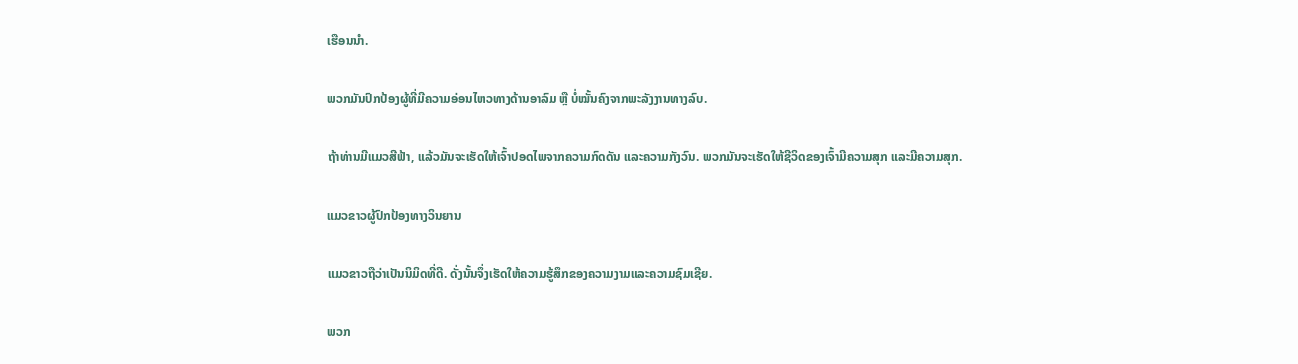ເຮືອນນຳ.

ພວກມັນປົກປ້ອງຜູ້ທີ່ມີຄວາມອ່ອນໄຫວທາງດ້ານອາລົມ ຫຼື ບໍ່ໝັ້ນຄົງຈາກພະລັງງານທາງລົບ.

ຖ້າທ່ານມີແມວສີຟ້າ, ແລ້ວມັນຈະເຮັດໃຫ້ເຈົ້າປອດໄພຈາກຄວາມກົດດັນ ແລະຄວາມກັງວົນ. ພວກມັນຈະເຮັດໃຫ້ຊີວິດຂອງເຈົ້າມີຄວາມສຸກ ແລະມີຄວາມສຸກ.

ແມວຂາວຜູ້ປົກປ້ອງທາງວິນຍານ

ແມວຂາວຖືວ່າເປັນນິມິດທີ່ດີ. ດັ່ງນັ້ນຈຶ່ງເຮັດໃຫ້ຄວາມຮູ້ສຶກຂອງຄວາມງາມແລະຄວາມຊົມເຊີຍ.

ພວກ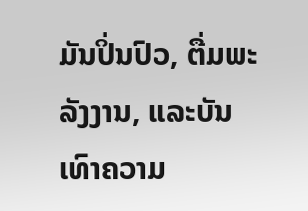ມັນປິ່ນປົວ, ຕື່ມພະລັງງານ, ແລະບັນເທົາຄວາມ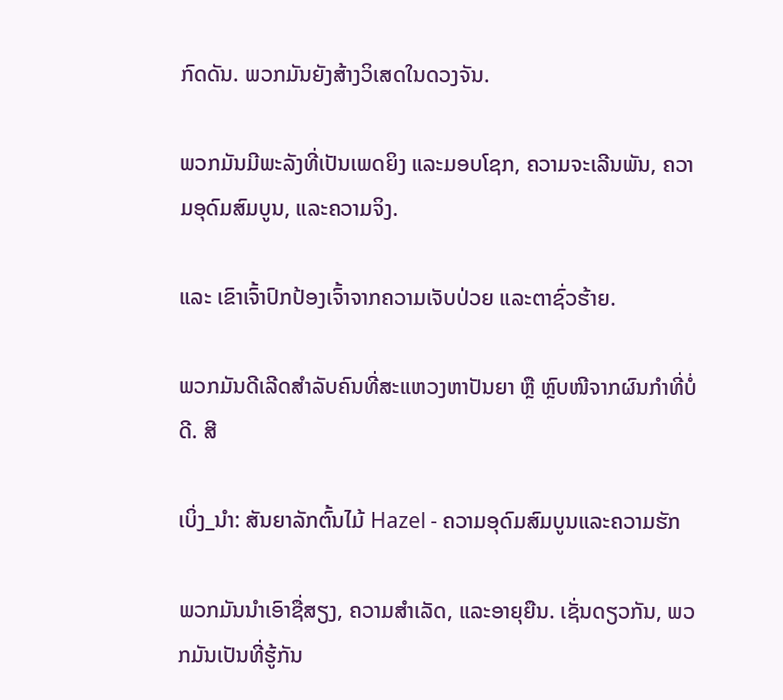ກົດດັນ. ພວກມັນຍັງສ້າງວິເສດໃນດວງຈັນ.

ພວກມັນມີພະລັງທີ່ເປັນເພດຍິງ ແລະມອບໂຊກ, ຄວາມຈະເລີນພັນ, ຄວາມອຸດົມສົມບູນ, ແລະຄວາມຈິງ.

ແລະ ເຂົາເຈົ້າປົກປ້ອງເຈົ້າຈາກຄວາມເຈັບປ່ວຍ ແລະຕາຊົ່ວຮ້າຍ.

ພວກມັນດີເລີດສຳລັບຄົນທີ່ສະແຫວງຫາປັນຍາ ຫຼື ຫຼົບໜີຈາກຜົນກຳທີ່ບໍ່ດີ. ສີ

ເບິ່ງ_ນຳ: ສັນຍາລັກຕົ້ນໄມ້ Hazel - ຄວາມອຸດົມສົມບູນແລະຄວາມຮັກ

ພວກມັນນໍາເອົາຊື່ສຽງ, ຄວາມສໍາເລັດ, ແລະອາຍຸຍືນ. ເຊັ່ນດຽວກັນ, ພວກມັນເປັນທີ່ຮູ້ກັນ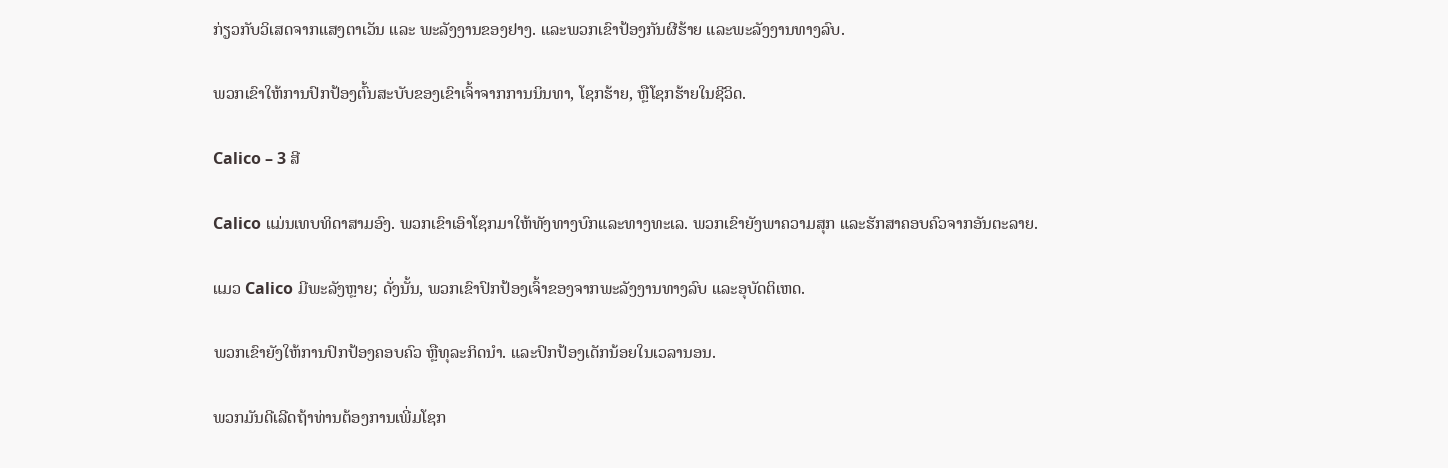ກ່ຽວກັບວິເສດຈາກແສງຕາເວັນ ແລະ ພະລັງງານຂອງຢາງ. ແລະພວກເຂົາປ້ອງກັນຜີຮ້າຍ ແລະພະລັງງານທາງລົບ.

ພວກເຂົາໃຫ້ການປົກປ້ອງຕົ້ນສະບັບຂອງເຂົາເຈົ້າຈາກການນິນທາ, ໂຊກຮ້າຍ, ຫຼືໂຊກຮ້າຍໃນຊີວິດ.

Calico – 3 ສີ

Calico ແມ່ນເທບທິດາສາມອົງ. ພວກເຂົາເອົາໂຊກມາໃຫ້ທັງທາງບົກແລະທາງທະເລ. ພວກເຂົາຍັງພາຄວາມສຸກ ແລະຮັກສາຄອບຄົວຈາກອັນຕະລາຍ.

ແມວ Calico ມີພະລັງຫຼາຍ; ດັ່ງນັ້ນ, ພວກເຂົາປົກປ້ອງເຈົ້າຂອງຈາກພະລັງງານທາງລົບ ແລະອຸບັດຕິເຫດ.

ພວກເຂົາຍັງໃຫ້ການປົກປ້ອງຄອບຄົວ ຫຼືທຸລະກິດນຳ. ແລະປົກປ້ອງເດັກນ້ອຍໃນເວລານອນ.

ພວກມັນດີເລີດຖ້າທ່ານຕ້ອງການເພີ່ມໂຊກ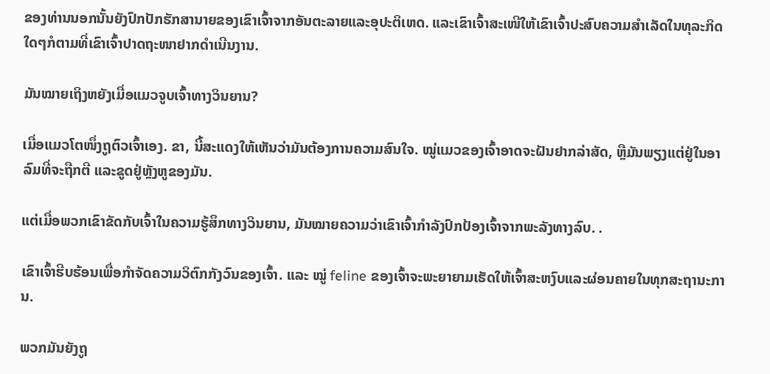ຂອງທ່ານນອກນັ້ນຍັງປົກປັກຮັກສານາຍຂອງເຂົາເຈົ້າຈາກອັນຕະລາຍແລະອຸປະຕິເຫດ. ແລະເຂົາເຈົ້າສະເໜີໃຫ້ເຂົາເຈົ້າປະສົບຄວາມສຳເລັດໃນທຸລະກິດໃດໆກໍຕາມທີ່ເຂົາເຈົ້າປາດຖະໜາຢາກດຳເນີນງານ.

ມັນໝາຍເຖິງຫຍັງເມື່ອແມວຈູບເຈົ້າທາງວິນຍານ?

ເມື່ອແມວໂຕໜຶ່ງຖູຕົວເຈົ້າເອງ. ຂາ, ນີ້ສະແດງໃຫ້ເຫັນວ່າມັນຕ້ອງການຄວາມສົນໃຈ. ໝູ່ແມວຂອງເຈົ້າອາດຈະຝັນຢາກລ່າສັດ, ຫຼືມັນພຽງແຕ່ຢູ່ໃນອາລົມທີ່ຈະຖືກຕີ ແລະຂູດຢູ່ຫຼັງຫູຂອງມັນ.

ແຕ່ເມື່ອພວກເຂົາຂັດກັບເຈົ້າໃນຄວາມຮູ້ສຶກທາງວິນຍານ, ມັນໝາຍຄວາມວ່າເຂົາເຈົ້າກຳລັງປົກປ້ອງເຈົ້າຈາກພະລັງທາງລົບ. .

ເຂົາເຈົ້າຮີບຮ້ອນເພື່ອກຳຈັດຄວາມວິຕົກກັງວົນຂອງເຈົ້າ. ແລະ ໝູ່ feline ຂອງເຈົ້າຈະພະຍາຍາມເຮັດໃຫ້ເຈົ້າສະຫງົບແລະຜ່ອນຄາຍໃນທຸກສະຖານະການ.

ພວກມັນຍັງຖູ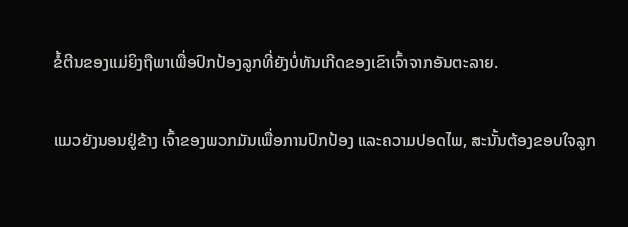ຂໍ້ຕີນຂອງແມ່ຍິງຖືພາເພື່ອປົກປ້ອງລູກທີ່ຍັງບໍ່ທັນເກີດຂອງເຂົາເຈົ້າຈາກອັນຕະລາຍ.

ແມວຍັງນອນຢູ່ຂ້າງ ເຈົ້າຂອງພວກມັນເພື່ອການປົກປ້ອງ ແລະຄວາມປອດໄພ, ສະນັ້ນຕ້ອງຂອບໃຈລູກ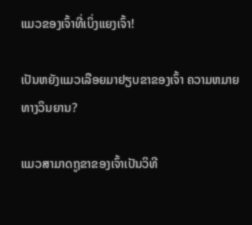ແມວຂອງເຈົ້າທີ່ເບິ່ງແຍງເຈົ້າ!

ເປັນຫຍັງແມວເລືອຍມາຢຽບຂາຂອງເຈົ້າ ຄວາມຫມາຍທາງວິນຍານ?

ແມວສາມາດຖູຂາຂອງເຈົ້າເປັນວິທີ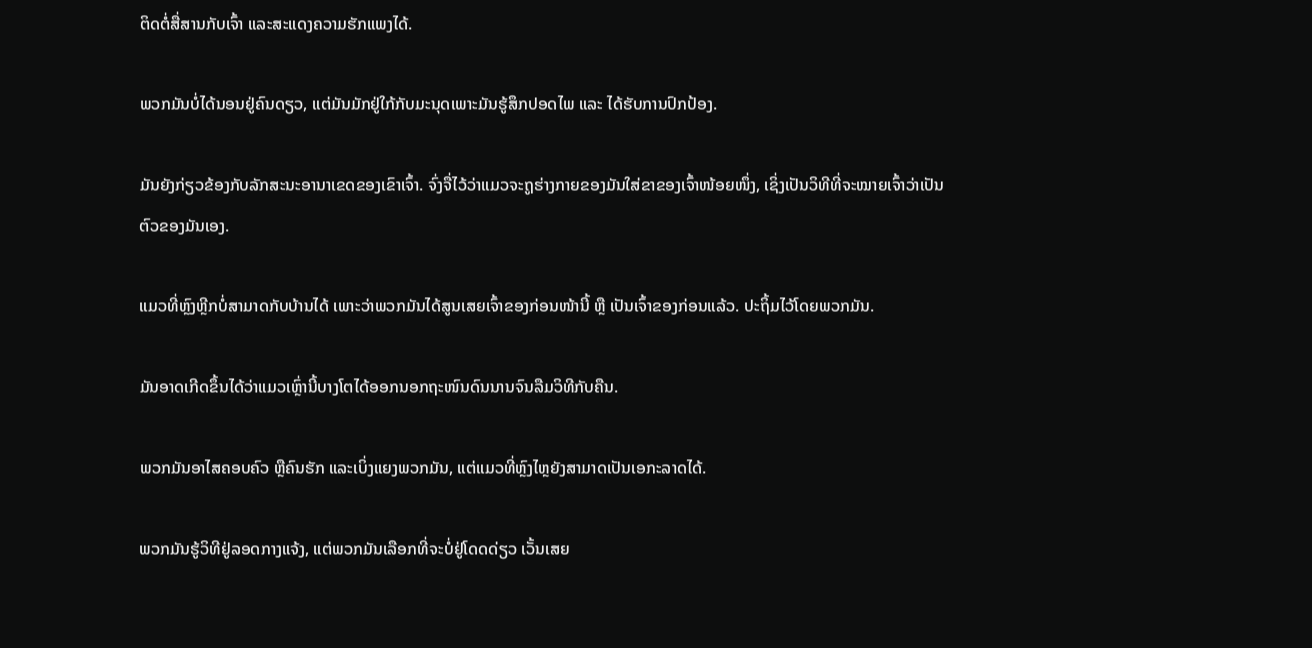ຕິດຕໍ່ສື່ສານກັບເຈົ້າ ແລະສະແດງຄວາມຮັກແພງໄດ້.

ພວກມັນບໍ່ໄດ້ນອນຢູ່ຄົນດຽວ, ແຕ່ມັນມັກຢູ່ໃກ້ກັບມະນຸດເພາະມັນຮູ້ສຶກປອດໄພ ແລະ ໄດ້ຮັບການປົກປ້ອງ.

ມັນຍັງກ່ຽວຂ້ອງກັບລັກສະນະອານາເຂດຂອງເຂົາເຈົ້າ. ຈົ່ງຈື່ໄວ້ວ່າແມວຈະຖູຮ່າງກາຍຂອງມັນໃສ່ຂາຂອງເຈົ້າໜ້ອຍໜຶ່ງ, ເຊິ່ງເປັນວິທີທີ່ຈະໝາຍເຈົ້າວ່າເປັນຕົວຂອງມັນເອງ.

ແມວທີ່ຫຼົງຫຼີກບໍ່ສາມາດກັບບ້ານໄດ້ ເພາະວ່າພວກມັນໄດ້ສູນເສຍເຈົ້າຂອງກ່ອນໜ້ານີ້ ຫຼື ເປັນເຈົ້າຂອງກ່ອນແລ້ວ. ປະຖິ້ມໄວ້ໂດຍພວກມັນ.

ມັນອາດເກີດຂຶ້ນໄດ້ວ່າແມວເຫຼົ່ານີ້ບາງໂຕໄດ້ອອກນອກຖະໜົນດົນນານຈົນລືມວິທີກັບຄືນ.

ພວກມັນອາໄສຄອບຄົວ ຫຼືຄົນຮັກ ແລະເບິ່ງແຍງພວກມັນ, ແຕ່ແມວທີ່ຫຼົງໄຫຼຍັງສາມາດເປັນເອກະລາດໄດ້.

ພວກມັນຮູ້ວິທີຢູ່ລອດກາງແຈ້ງ, ແຕ່ພວກມັນເລືອກທີ່ຈະບໍ່ຢູ່ໂດດດ່ຽວ ເວັ້ນເສຍ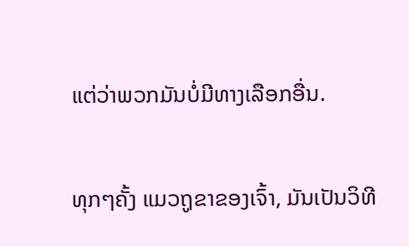ແຕ່ວ່າພວກມັນບໍ່ມີທາງເລືອກອື່ນ.

ທຸກໆຄັ້ງ ແມວຖູຂາຂອງເຈົ້າ, ມັນເປັນວິທີ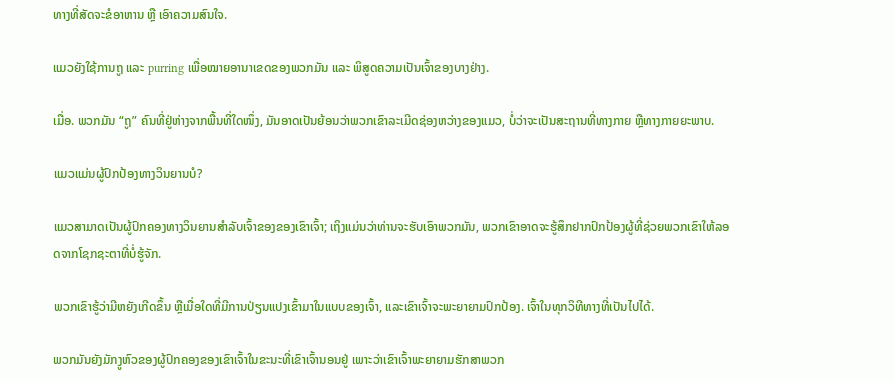ທາງທີ່ສັດຈະຂໍອາຫານ ຫຼື ເອົາຄວາມສົນໃຈ.

ແມວຍັງໃຊ້ການຖູ ແລະ purring ເພື່ອໝາຍອານາເຂດຂອງພວກມັນ ແລະ ພິສູດຄວາມເປັນເຈົ້າຂອງບາງຢ່າງ.

ເມື່ອ. ພວກມັນ “ຖູ” ຄົນທີ່ຢູ່ຫ່າງຈາກພື້ນທີ່ໃດໜຶ່ງ, ມັນອາດເປັນຍ້ອນວ່າພວກເຂົາລະເມີດຊ່ອງຫວ່າງຂອງແມວ, ບໍ່ວ່າຈະເປັນສະຖານທີ່ທາງກາຍ ຫຼືທາງກາຍຍະພາບ.

ແມວແມ່ນຜູ້ປົກປ້ອງທາງວິນຍານບໍ?

ແມວສາມາດເປັນຜູ້ປົກຄອງທາງວິນຍານສໍາລັບເຈົ້າຂອງຂອງເຂົາເຈົ້າ; ເຖິງແມ່ນວ່າທ່ານຈະຮັບເອົາພວກມັນ, ພວກເຂົາອາດຈະຮູ້ສຶກຢາກປົກປ້ອງຜູ້ທີ່ຊ່ວຍພວກເຂົາໃຫ້ລອດຈາກໂຊກຊະຕາທີ່ບໍ່ຮູ້ຈັກ.

ພວກເຂົາຮູ້ວ່າມີຫຍັງເກີດຂຶ້ນ ຫຼືເມື່ອໃດທີ່ມີການປ່ຽນແປງເຂົ້າມາໃນແບບຂອງເຈົ້າ, ແລະເຂົາເຈົ້າຈະພະຍາຍາມປົກປ້ອງ. ເຈົ້າໃນທຸກວິທີທາງທີ່ເປັນໄປໄດ້.

ພວກມັນຍັງມັກງູຫົວຂອງຜູ້ປົກຄອງຂອງເຂົາເຈົ້າໃນຂະນະທີ່ເຂົາເຈົ້ານອນຢູ່ ເພາະວ່າເຂົາເຈົ້າພະຍາຍາມຮັກສາພວກ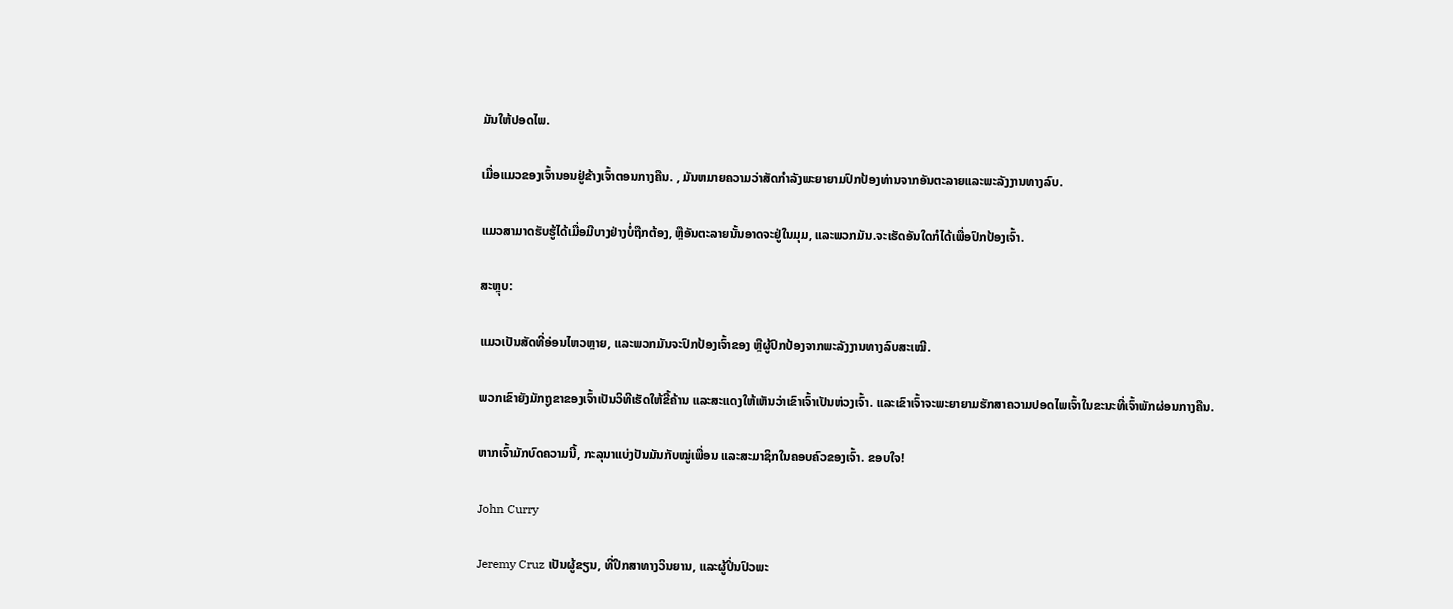ມັນໃຫ້ປອດໄພ.

ເມື່ອແມວຂອງເຈົ້ານອນຢູ່ຂ້າງເຈົ້າຕອນກາງຄືນ. , ມັນຫມາຍຄວາມວ່າສັດກໍາລັງພະຍາຍາມປົກປ້ອງທ່ານຈາກອັນຕະລາຍແລະພະລັງງານທາງລົບ.

ແມວສາມາດຮັບຮູ້ໄດ້ເມື່ອມີບາງຢ່າງບໍ່ຖືກຕ້ອງ, ຫຼືອັນຕະລາຍນັ້ນອາດຈະຢູ່ໃນມຸມ, ແລະພວກມັນ.ຈະເຮັດອັນໃດກໍໄດ້ເພື່ອປົກປ້ອງເຈົ້າ.

ສະຫຼຸບ:

ແມວເປັນສັດທີ່ອ່ອນໄຫວຫຼາຍ, ແລະພວກມັນຈະປົກປ້ອງເຈົ້າຂອງ ຫຼືຜູ້ປົກປ້ອງຈາກພະລັງງານທາງລົບສະເໝີ.

ພວກເຂົາຍັງມັກຖູຂາຂອງເຈົ້າເປັນວິທີເຮັດໃຫ້ຂີ້ຄ້ານ ແລະສະແດງໃຫ້ເຫັນວ່າເຂົາເຈົ້າເປັນຫ່ວງເຈົ້າ. ແລະເຂົາເຈົ້າຈະພະຍາຍາມຮັກສາຄວາມປອດໄພເຈົ້າໃນຂະນະທີ່ເຈົ້າພັກຜ່ອນກາງຄືນ.

ຫາກເຈົ້າມັກບົດຄວາມນີ້, ກະລຸນາແບ່ງປັນມັນກັບໝູ່ເພື່ອນ ແລະສະມາຊິກໃນຄອບຄົວຂອງເຈົ້າ. ຂອບໃຈ!

John Curry

Jeremy Cruz ເປັນຜູ້ຂຽນ, ທີ່ປຶກສາທາງວິນຍານ, ແລະຜູ້ປິ່ນປົວພະ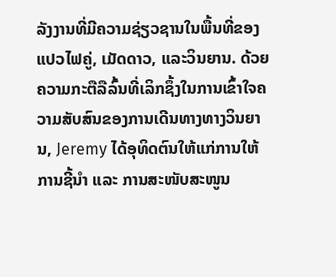ລັງງານທີ່ມີຄວາມຊ່ຽວຊານໃນພື້ນທີ່ຂອງແປວໄຟຄູ່, ເມັດດາວ, ແລະວິນຍານ. ດ້ວຍຄວາມກະຕືລືລົ້ນທີ່ເລິກຊຶ້ງໃນການເຂົ້າໃຈຄວາມສັບສົນຂອງການເດີນທາງທາງວິນຍານ, Jeremy ໄດ້ອຸທິດຕົນໃຫ້ແກ່ການໃຫ້ການຊີ້ນຳ ແລະ ການສະໜັບສະໜູນ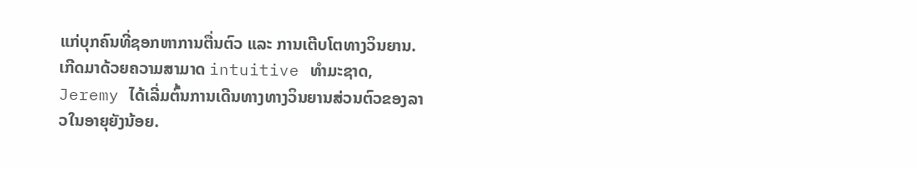ແກ່ບຸກຄົນທີ່ຊອກຫາການຕື່ນຕົວ ແລະ ການເຕີບໂຕທາງວິນຍານ.ເກີດມາດ້ວຍຄວາມສາມາດ intuitive ທໍາມະຊາດ, Jeremy ໄດ້ເລີ່ມຕົ້ນການເດີນທາງທາງວິນຍານສ່ວນຕົວຂອງລາວໃນອາຍຸຍັງນ້ອຍ.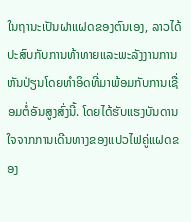ໃນຖານະເປັນຝາແຝດຂອງຕົນເອງ, ລາວໄດ້ປະສົບກັບການທ້າທາຍແລະພະລັງງານການຫັນປ່ຽນໂດຍທໍາອິດທີ່ມາພ້ອມກັບການເຊື່ອມຕໍ່ອັນສູງສົ່ງນີ້. ໂດຍໄດ້ຮັບແຮງບັນດານໃຈຈາກການເດີນທາງຂອງແປວໄຟຄູ່ແຝດຂອງ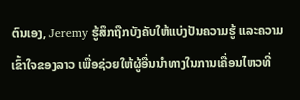ຕົນເອງ, Jeremy ຮູ້ສຶກຖືກບັງຄັບໃຫ້ແບ່ງປັນຄວາມຮູ້ ແລະຄວາມເຂົ້າໃຈຂອງລາວ ເພື່ອຊ່ວຍໃຫ້ຜູ້ອື່ນນໍາທາງໃນການເຄື່ອນໄຫວທີ່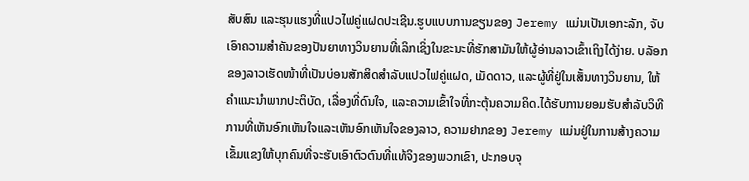ສັບສົນ ແລະຮຸນແຮງທີ່ແປວໄຟຄູ່ແຝດປະເຊີນ.ຮູບແບບການຂຽນຂອງ Jeremy ແມ່ນເປັນເອກະລັກ, ຈັບເອົາຄວາມສໍາຄັນຂອງປັນຍາທາງວິນຍານທີ່ເລິກເຊິ່ງໃນຂະນະທີ່ຮັກສາມັນໃຫ້ຜູ້ອ່ານລາວເຂົ້າເຖິງໄດ້ງ່າຍ. ບລັອກຂອງລາວເຮັດໜ້າທີ່ເປັນບ່ອນສັກສິດສຳລັບແປວໄຟຄູ່ແຝດ, ເມັດດາວ, ແລະຜູ້ທີ່ຢູ່ໃນເສັ້ນທາງວິນຍານ, ໃຫ້ຄໍາແນະນໍາພາກປະຕິບັດ, ເລື່ອງທີ່ດົນໃຈ, ແລະຄວາມເຂົ້າໃຈທີ່ກະຕຸ້ນຄວາມຄິດ.ໄດ້ຮັບການຍອມຮັບສໍາລັບວິທີການທີ່ເຫັນອົກເຫັນໃຈແລະເຫັນອົກເຫັນໃຈຂອງລາວ, ຄວາມຢາກຂອງ Jeremy ແມ່ນຢູ່ໃນການສ້າງຄວາມເຂັ້ມແຂງໃຫ້ບຸກຄົນທີ່ຈະຮັບເອົາຕົວຕົນທີ່ແທ້ຈິງຂອງພວກເຂົາ, ປະກອບຈຸ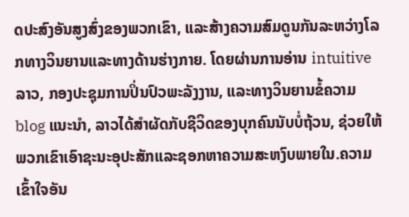ດປະສົງອັນສູງສົ່ງຂອງພວກເຂົາ, ແລະສ້າງຄວາມສົມດູນກັນລະຫວ່າງໂລກທາງວິນຍານແລະທາງດ້ານຮ່າງກາຍ. ໂດຍຜ່ານການອ່ານ intuitive ລາວ, ກອງປະຊຸມການປິ່ນປົວພະລັງງານ, ແລະທາງວິນຍານຂໍ້ຄວາມ blog ແນະນໍາ, ລາວໄດ້ສໍາຜັດກັບຊີວິດຂອງບຸກຄົນນັບບໍ່ຖ້ວນ, ຊ່ວຍໃຫ້ພວກເຂົາເອົາຊະນະອຸປະສັກແລະຊອກຫາຄວາມສະຫງົບພາຍໃນ.ຄວາມເຂົ້າໃຈອັນ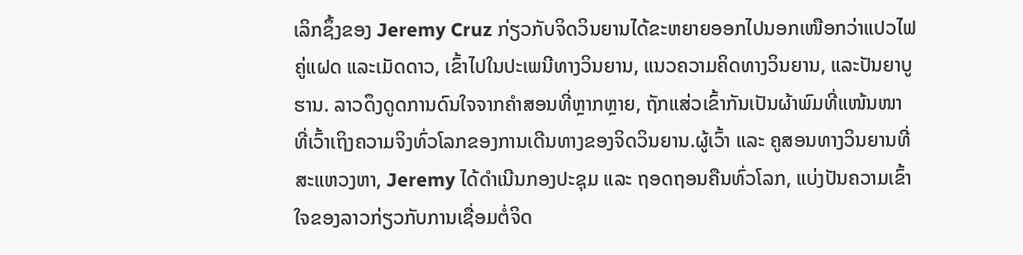ເລິກຊຶ້ງຂອງ Jeremy Cruz ກ່ຽວກັບຈິດວິນຍານໄດ້ຂະຫຍາຍອອກໄປນອກເໜືອກວ່າແປວໄຟຄູ່ແຝດ ແລະເມັດດາວ, ເຂົ້າໄປໃນປະເພນີທາງວິນຍານ, ແນວຄວາມຄິດທາງວິນຍານ, ແລະປັນຍາບູຮານ. ລາວດຶງດູດການດົນໃຈຈາກຄຳສອນທີ່ຫຼາກຫຼາຍ, ຖັກແສ່ວເຂົ້າກັນເປັນຜ້າພົມທີ່ແໜ້ນໜາ ທີ່ເວົ້າເຖິງຄວາມຈິງທົ່ວໂລກຂອງການເດີນທາງຂອງຈິດວິນຍານ.ຜູ້ເວົ້າ ແລະ ຄູສອນທາງວິນຍານທີ່ສະແຫວງຫາ, Jeremy ໄດ້ດໍາເນີນກອງປະຊຸມ ແລະ ຖອດຖອນຄືນທົ່ວໂລກ, ແບ່ງປັນຄວາມເຂົ້າໃຈຂອງລາວກ່ຽວກັບການເຊື່ອມຕໍ່ຈິດ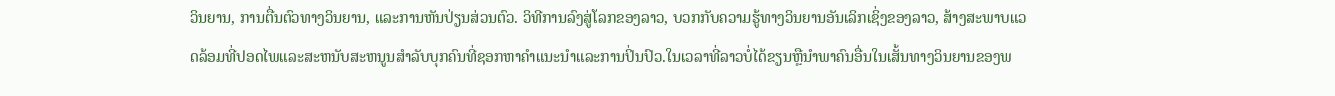ວິນຍານ, ການຕື່ນຕົວທາງວິນຍານ, ແລະການຫັນປ່ຽນສ່ວນຕົວ. ວິທີການລົງສູ່ໂລກຂອງລາວ, ບວກກັບຄວາມຮູ້ທາງວິນຍານອັນເລິກເຊິ່ງຂອງລາວ, ສ້າງສະພາບແວດລ້ອມທີ່ປອດໄພແລະສະຫນັບສະຫນູນສໍາລັບບຸກຄົນທີ່ຊອກຫາຄໍາແນະນໍາແລະການປິ່ນປົວ.ໃນເວລາທີ່ລາວບໍ່ໄດ້ຂຽນຫຼືນໍາພາຄົນອື່ນໃນເສັ້ນທາງວິນຍານຂອງພ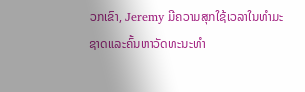ວກເຂົາ, Jeremy ມີຄວາມສຸກໃຊ້ເວລາໃນທໍາມະຊາດແລະຄົ້ນຫາວັດທະນະທໍາ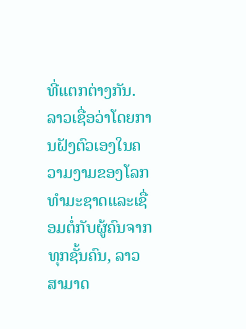ທີ່ແຕກຕ່າງກັນ. ລາວເຊື່ອວ່າໂດຍການຝັງຕົວເອງໃນຄວາມງາມຂອງໂລກທໍາມະຊາດແລະເຊື່ອມຕໍ່ກັບຜູ້ຄົນຈາກທຸກຊັ້ນຄົນ, ລາວສາມາດ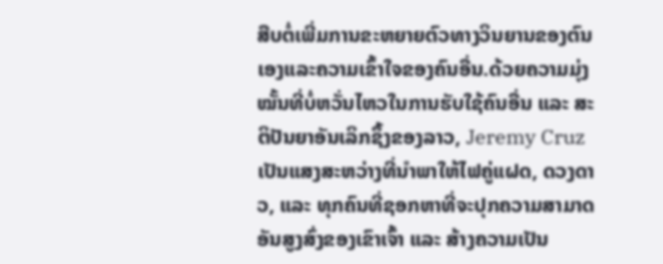ສືບຕໍ່ເພີ່ມການຂະຫຍາຍຕົວທາງວິນຍານຂອງຕົນເອງແລະຄວາມເຂົ້າໃຈຂອງຄົນອື່ນ.ດ້ວຍຄວາມມຸ່ງໝັ້ນທີ່ບໍ່ຫວັ່ນໄຫວໃນການຮັບໃຊ້ຄົນອື່ນ ແລະ ສະຕິປັນຍາອັນເລິກຊຶ້ງຂອງລາວ, Jeremy Cruz ເປັນແສງສະຫວ່າງທີ່ນຳພາໃຫ້ໄຟຄູ່ແຝດ, ດວງດາວ, ແລະ ທຸກຄົນທີ່ຊອກຫາທີ່ຈະປຸກຄວາມສາມາດອັນສູງສົ່ງຂອງເຂົາເຈົ້າ ແລະ ສ້າງຄວາມເປັນ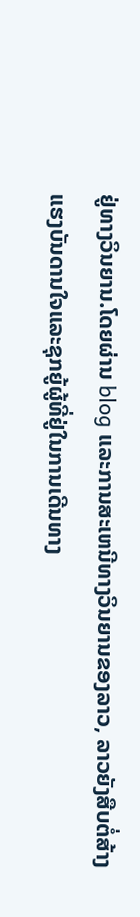ຢູ່ທາງວິນຍານ.ໂດຍຜ່ານ blog ແລະການສະເຫນີທາງວິນຍານຂອງລາວ, ລາວຍັງສືບຕໍ່ສ້າງແຮງບັນດານໃຈແລະຊຸກຍູ້ຜູ້ທີ່ຢູ່ໃນການເດີນທາງ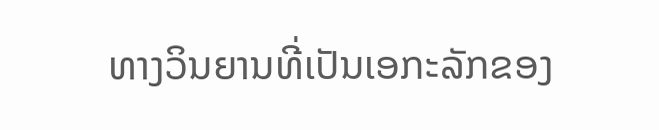ທາງວິນຍານທີ່ເປັນເອກະລັກຂອງ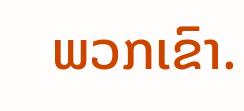ພວກເຂົາ.